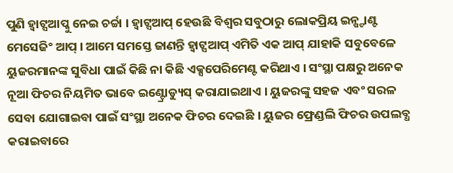ପୁଣି ହ୍ୱାଟ୍ସଆପ୍କୁ ନେଇ ଚର୍ଚ୍ଚା । ହ୍ୱାଟ୍ସଆପ୍ ହେଉଛି ବିଶ୍ୱର ସବୁଠାରୁ ଲୋକପ୍ରିୟ ଇନ୍ଷ୍ଟାଣ୍ଟ ମେସେଜିଂ ଆପ୍ । ଆମେ ସମସ୍ତେ ଜାଣନ୍ତି ହ୍ୱାଟ୍ସଆପ୍ ଏମିତି ଏକ ଆପ୍ ଯାହାକି ସବୁବେଳେ ୟୁଜରମାନଙ୍କ ସୁବିଧା ପାଇଁ କିଛି ନା କିଛି ଏକ୍ସପେରିମେଣ୍ଟ କରିଥାଏ । ସଂସ୍ଥା ପକ୍ଷରୁ ଅନେକ ନୂଆ ଫିଚର ନିୟମିତ ଭାବେ ଇଣ୍ଟ୍ରୋଡ୍ୟୁସ୍ କରାଯାଇଥାଏ । ୟୁଜରଙ୍କୁ ସହଜ ଏବଂ ସରଳ ସେବା ଯୋଗାଇବା ପାଇଁ ସଂସ୍ଥା ଅନେକ ଫିଚର ଦେଇଛି । ୟୁଜର ଫ୍ରେଣ୍ଡଲି ଫିଚର ଉପଲବ୍ଧ କରାଇବାରେ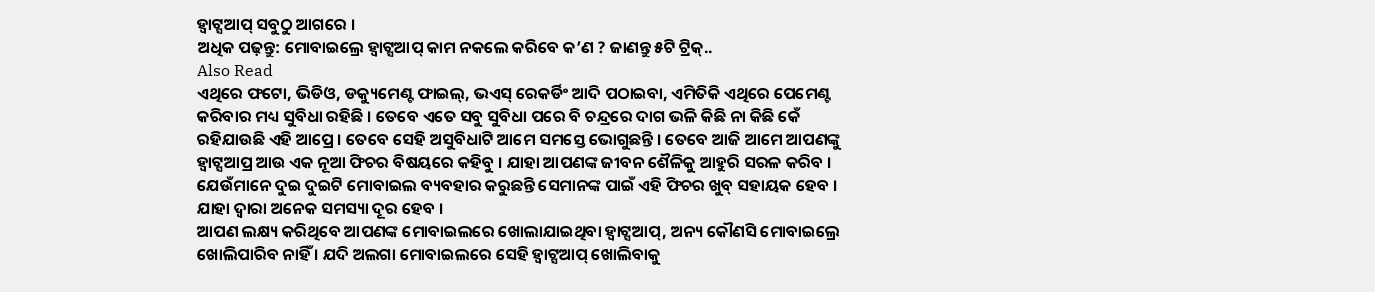ହ୍ୱାଟ୍ସଆପ୍ ସବୁଠୁ ଆଗରେ ।
ଅଧିକ ପଢ଼ନ୍ତୁ: ମୋବାଇଲ୍ରେ ହ୍ୱାଟ୍ସଆପ୍ କାମ ନକଲେ କରିବେ କ’ଣ ? ଜାଣନ୍ତୁ ୫ଟି ଟ୍ରିକ୍..
Also Read
ଏଥିରେ ଫଟୋ, ଭିଡିଓ, ଡକ୍ୟୁମେଣ୍ଟ ଫାଇଲ୍, ଭଏସ୍ ରେକର୍ଡିଂ ଆଦି ପଠାଇବା, ଏମିତିକି ଏଥିରେ ପେମେଣ୍ଟ କରିବାର ମଧ୍ୟ ସୁବିଧା ରହିଛି । ତେବେ ଏତେ ସବୁ ସୁବିଧା ପରେ ବି ଚନ୍ଦ୍ରରେ ଦାଗ ଭଳି କିଛି ନା କିଛି କେଁ ରହିଯାଉଛି ଏହି ଆପ୍ରେ । ତେବେ ସେହି ଅସୁବିଧାଟି ଆମେ ସମସ୍ତେ ଭୋଗୁଛନ୍ତି । ତେବେ ଆଜି ଆମେ ଆପଣଙ୍କୁ ହ୍ୱାଟ୍ସଆପ୍ର ଆଉ ଏକ ନୂଆ ଫିଚର ବିଷୟରେ କହିବୁ । ଯାହା ଆପଣଙ୍କ ଜୀବନ ଶୈଳିକୁ ଆହୁରି ସରଳ କରିବ । ଯେଉଁମାନେ ଦୁଇ ଦୁଇଟି ମୋବାଇଲ ବ୍ୟବହାର କରୁଛନ୍ତି ସେମାନଙ୍କ ପାଇଁ ଏହି ଫିଚର ଖୁବ୍ ସହାୟକ ହେବ । ଯାହା ଦ୍ୱାରା ଅନେକ ସମସ୍ୟା ଦୂର ହେବ ।
ଆପଣ ଲକ୍ଷ୍ୟ କରିଥିବେ ଆପଣଙ୍କ ମୋବାଇଲରେ ଖୋଲାଯାଇଥିବା ହ୍ୱାଟ୍ସଆପ୍, ଅନ୍ୟ କୌଣସି ମୋବାଇଲ୍ରେ ଖୋଲିପାରିବ ନାହିଁ । ଯଦି ଅଲଗା ମୋବାଇଲରେ ସେହି ହ୍ୱାଟ୍ସଆପ୍ ଖୋଲିବାକୁ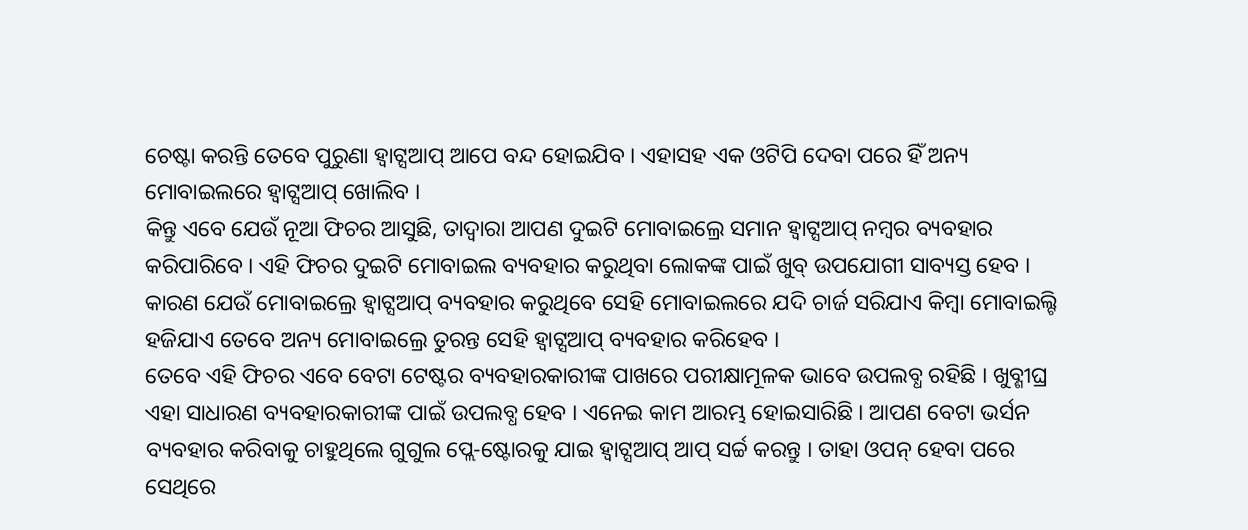ଚେଷ୍ଟା କରନ୍ତି ତେବେ ପୁରୁଣା ହ୍ୱାଟ୍ସଆପ୍ ଆପେ ବନ୍ଦ ହୋଇଯିବ । ଏହାସହ ଏକ ଓଟିପି ଦେବା ପରେ ହିଁ ଅନ୍ୟ ମୋବାଇଲରେ ହ୍ୱାଟ୍ସଆପ୍ ଖୋଲିବ ।
କିନ୍ତୁ ଏବେ ଯେଉଁ ନୂଆ ଫିଚର ଆସୁଛି, ତାଦ୍ୱାରା ଆପଣ ଦୁଇଟି ମୋବାଇଲ୍ରେ ସମାନ ହ୍ୱାଟ୍ସଆପ୍ ନମ୍ବର ବ୍ୟବହାର କରିପାରିବେ । ଏହି ଫିଚର ଦୁଇଟି ମୋବାଇଲ ବ୍ୟବହାର କରୁଥିବା ଲୋକଙ୍କ ପାଇଁ ଖୁବ୍ ଉପଯୋଗୀ ସାବ୍ୟସ୍ତ ହେବ । କାରଣ ଯେଉଁ ମୋବାଇଲ୍ରେ ହ୍ୱାଟ୍ସଆପ୍ ବ୍ୟବହାର କରୁଥିବେ ସେହି ମୋବାଇଲରେ ଯଦି ଚାର୍ଜ ସରିଯାଏ କିମ୍ବା ମୋବାଇଲ୍ଟି ହଜିଯାଏ ତେବେ ଅନ୍ୟ ମୋବାଇଲ୍ରେ ତୁରନ୍ତ ସେହି ହ୍ୱାଟ୍ସଆପ୍ ବ୍ୟବହାର କରିହେବ ।
ତେବେ ଏହି ଫିଚର ଏବେ ବେଟା ଟେଷ୍ଟର ବ୍ୟବହାରକାରୀଙ୍କ ପାଖରେ ପରୀକ୍ଷାମୂଳକ ଭାବେ ଉପଲବ୍ଧ ରହିଛି । ଖୁବ୍ଶୀଘ୍ର ଏହା ସାଧାରଣ ବ୍ୟବହାରକାରୀଙ୍କ ପାଇଁ ଉପଲବ୍ଧ ହେବ । ଏନେଇ କାମ ଆରମ୍ଭ ହୋଇସାରିଛି । ଆପଣ ବେଟା ଭର୍ସନ ବ୍ୟବହାର କରିବାକୁ ଚାହୁଥିଲେ ଗୁଗୁଲ ପ୍ଲେ-ଷ୍ଟୋରକୁ ଯାଇ ହ୍ୱାଟ୍ସଆପ୍ ଆପ୍ ସର୍ଚ୍ଚ କରନ୍ତୁ । ତାହା ଓପନ୍ ହେବା ପରେ ସେଥିରେ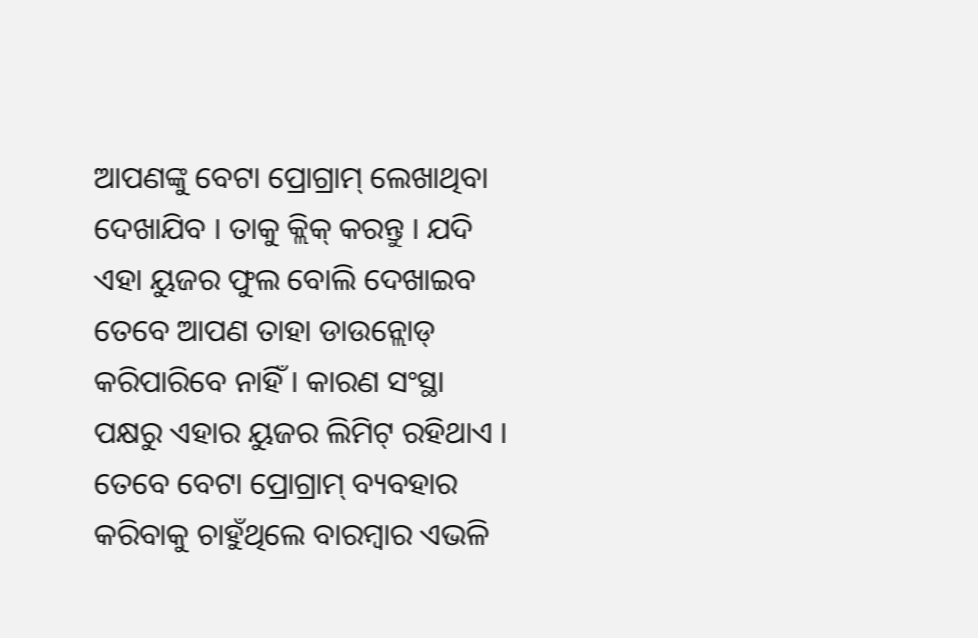ଆପଣଙ୍କୁ ବେଟା ପ୍ରୋଗ୍ରାମ୍ ଲେଖାଥିବା ଦେଖାଯିବ । ତାକୁ କ୍ଲିକ୍ କରନ୍ତୁ । ଯଦି ଏହା ୟୁଜର ଫୁଲ ବୋଲି ଦେଖାଇବ ତେବେ ଆପଣ ତାହା ଡାଉନ୍ଲୋଡ୍ କରିପାରିବେ ନାହିଁ । କାରଣ ସଂସ୍ଥା ପକ୍ଷରୁ ଏହାର ୟୁଜର ଲିମିଟ୍ ରହିଥାଏ । ତେବେ ବେଟା ପ୍ରୋଗ୍ରାମ୍ ବ୍ୟବହାର କରିବାକୁ ଚାହୁଁଥିଲେ ବାରମ୍ବାର ଏଭଳି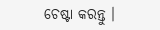ଚେଷ୍ଟା କରନ୍ତୁ ।